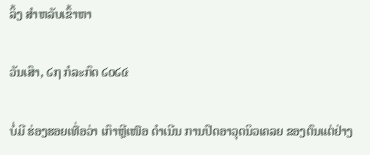ລິ້ງ ສຳຫລັບເຂົ້າຫາ

ວັນເສົາ, ໒໗ ກໍລະກົດ ໒໐໒໔

ບໍ່ມີ ຮ່ອງຮອຍເທື່ອວ່າ ເກົາຫຼີເໜືອ ດຳເນີນ ການປົດອາວຸດນິວເຄລຍ ຂອງຕົນແຕ່ຢ່າງ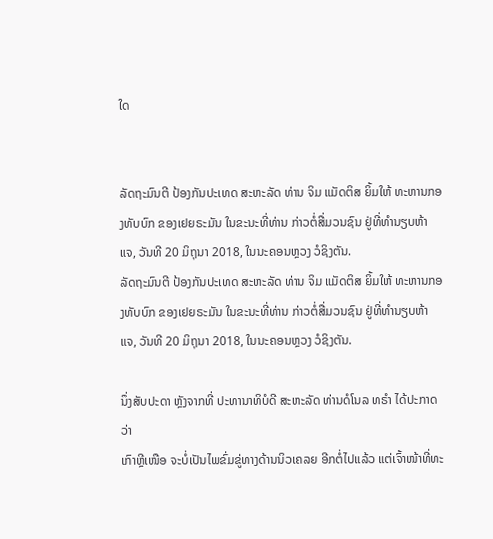ໃດ


ລັດຖະມົນຕີ ປ້ອງກັນປະເທດ ສະຫະລັດ ທ່ານ ຈິມ ແມັດຕິສ ຍິ້ມໃຫ້ ທະຫານກອງທັບບົກ ຂອງເຢຍຣະມັນ ໃນຂະນະທີ່ທ່ານ ກ່າວຕໍ່ສື່ມວນຊົນ ຢູ່ທີ່ທຳນຽບຫ້າແຈ, ວັນທີ 20 ມິຖຸນາ 2018, ໃນນະຄອນຫຼວງ ວໍຊິງຕັນ.
ລັດຖະມົນຕີ ປ້ອງກັນປະເທດ ສະຫະລັດ ທ່ານ ຈິມ ແມັດຕິສ ຍິ້ມໃຫ້ ທະຫານກອງທັບບົກ ຂອງເຢຍຣະມັນ ໃນຂະນະທີ່ທ່ານ ກ່າວຕໍ່ສື່ມວນຊົນ ຢູ່ທີ່ທຳນຽບຫ້າແຈ, ວັນທີ 20 ມິຖຸນາ 2018, ໃນນະຄອນຫຼວງ ວໍຊິງຕັນ.

ນຶ່ງສັບປະດາ ຫຼັງຈາກທີ່ ປະທານາທິບໍດີ ສະຫະລັດ ທ່ານດໍໂນລ ທຣຳ ໄດ້ປະກາດວ່າ
ເກົາຫຼີເໜືອ ຈະບໍ່ເປັນໄພຂົ່ມຂູ່ທາງດ້ານນິວເຄລຍ ອີກຕໍ່ໄປແລ້ວ ແຕ່ເຈົ້າໜ້າທີ່ທະ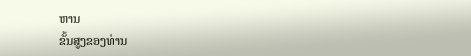ຫານ
ຂັ້ນສູງຂອງທ່ານ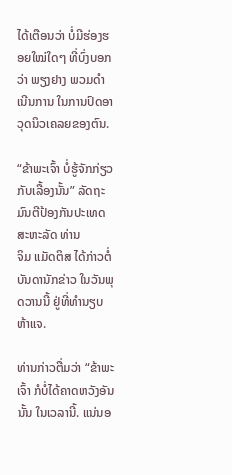ໄດ້ເຕືອນວ່າ ບໍ່ມີຮ່ອງຮອຍໃໝ່ໃດໆ ທີ່ບົ່ງບອກວ່າ ພຽງຢາງ ພວມດຳ
ເນີນການ ໃນການປົດອາວຸດນິວເຄລຍຂອງຕົນ.

“ຂ້າພະເຈົ້າ ບໍ່ຮູ້ຈັກກ່ຽວກັບເລື້ອງນັ້ນ” ລັດຖະມົນຕີປ້ອງກັນປະເທດ ສະຫະລັດ ທ່ານ
ຈິມ ແມັດຕິສ ໄດ້ກ່າວຕໍ່ບັນດານັກຂ່າວ ໃນວັນພຸດວານນີ້ ຢູ່ທີ່ທຳນຽບຫ້າແຈ.

ທ່ານກ່າວຕື່ມວ່າ “ຂ້າພະເຈົ້າ ກໍບໍ່ໄດ້ຄາດຫວັງອັນນັ້ນ ໃນເວລານີ້. ແນ່ນອ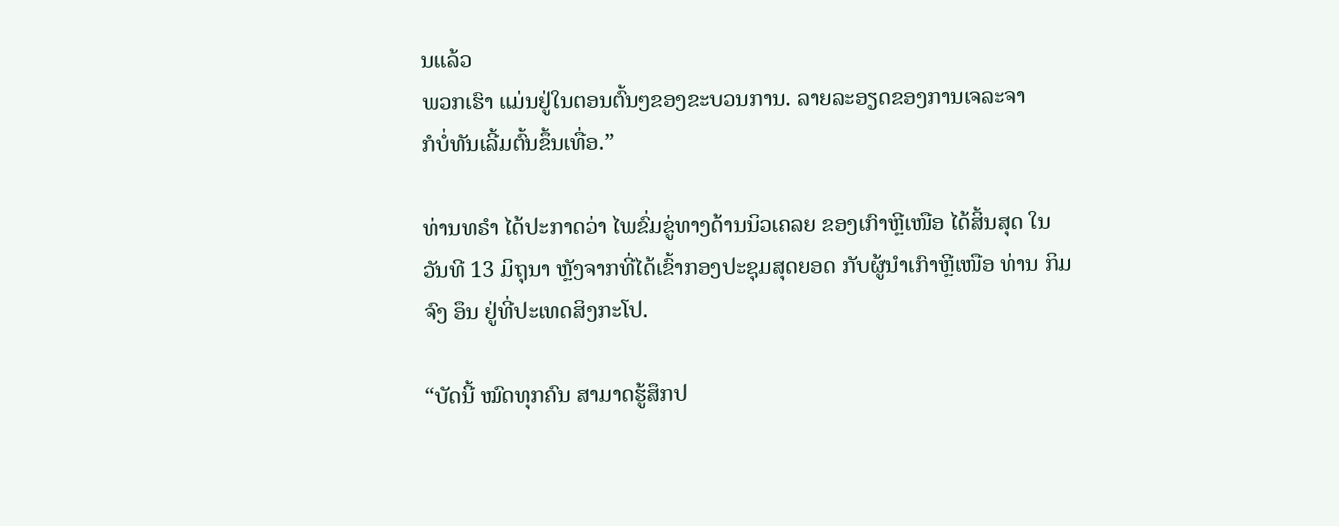ນແລ້ວ
ພວກເຮົາ ແມ່ນຢູ່ໃນຕອນຕົ້ນໆຂອງຂະບວນການ. ລາຍລະອຽດຂອງການເຈລະຈາ
ກໍບໍ່ທັນເລີ້ມຕົ້ນຂຶ້ນເທື່ອ.”

ທ່ານທຣຳ ໄດ້ປະກາດວ່າ ໄພຂົ່ມຂູ່ທາງດ້ານນິວເຄລຍ ຂອງເກົາຫຼີເໜືອ ໄດ້ສິ້ນສຸດ ໃນ
ວັນທີ 13 ມິຖຸນາ ຫຼັງຈາກທີ່ໄດ້ເຂົ້າກອງປະຊຸມສຸດຍອດ ກັບຜູ້ນຳເກົາຫຼີເໜືອ ທ່ານ ກິມ
ຈົງ ອຶນ ຢູ່ທີ່ປະເທດສິງກະໂປ.

“ບັດນີ້ ໝົດທຸກຄົນ ສາມາດຮູ້ສຶກປ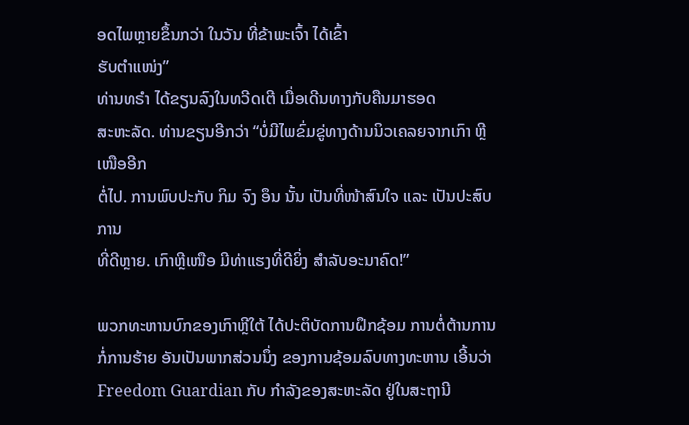ອດໄພຫຼາຍຂຶ້ນກວ່າ ໃນວັນ ທີ່ຂ້າພະເຈົ້າ ໄດ້ເຂົ້າ
ຮັບຕຳແໜ່ງ”
ທ່ານທຣຳ ໄດ້ຂຽນລົງໃນທວີດເຕີ ເມື່ອເດີນທາງກັບຄືນມາຮອດ
ສະຫະລັດ. ທ່ານຂຽນອີກວ່າ “ບໍ່ມີໄພຂົ່ມຂູ່ທາງດ້ານນິວເຄລຍຈາກເກົາ ຫຼີເໜືອອີກ
ຕໍ່ໄປ. ການພົບປະກັບ ກິມ ຈົງ ອຶນ ນັ້ນ ເປັນທີ່ໜ້າສົນໃຈ ແລະ ເປັນປະສົບການ
ທີ່ດີຫຼາຍ. ເກົາຫຼີເໜືອ ມີທ່າແຮງທີ່ດີຍິ່ງ ສຳລັບອະນາຄົດ!”

ພວກທະຫານບົກຂອງເກົາຫຼີໃຕ້ ໄດ້ປະຕິບັດການຝຶກຊ້ອມ ການຕໍ່ຕ້ານການກໍ່ການຮ້າຍ ອັນເປັນພາກສ່ວນນຶ່ງ ຂອງການຊ້ອມລົບທາງທະຫານ ເອີ້ນວ່າ Freedom Guardian ກັບ ກຳລັງຂອງສະຫະລັດ ຢູ່ໃນສະຖານີ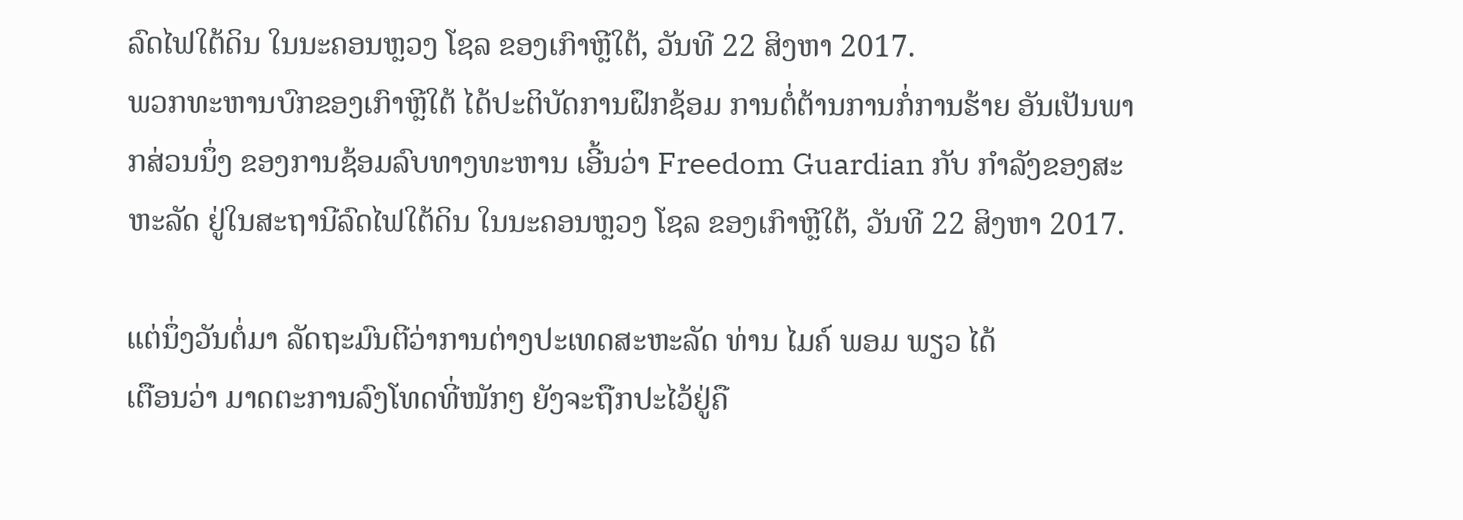ລົດໄຟໃຕ້ດິນ ໃນນະຄອນຫຼວງ ໂຊລ ຂອງເກົາຫຼີໃຕ້, ວັນທີ 22 ສິງຫາ 2017.
ພວກທະຫານບົກຂອງເກົາຫຼີໃຕ້ ໄດ້ປະຕິບັດການຝຶກຊ້ອມ ການຕໍ່ຕ້ານການກໍ່ການຮ້າຍ ອັນເປັນພາກສ່ວນນຶ່ງ ຂອງການຊ້ອມລົບທາງທະຫານ ເອີ້ນວ່າ Freedom Guardian ກັບ ກຳລັງຂອງສະຫະລັດ ຢູ່ໃນສະຖານີລົດໄຟໃຕ້ດິນ ໃນນະຄອນຫຼວງ ໂຊລ ຂອງເກົາຫຼີໃຕ້, ວັນທີ 22 ສິງຫາ 2017.

ແຕ່ນຶ່ງວັນຕໍ່ມາ ລັດຖະມົນຕີວ່າການຕ່າງປະເທດສະຫະລັດ ທ່ານ ໄມຄ໌ ພອມ ພຽວ ໄດ້
ເຕືອນວ່າ ມາດຕະການລົງໂທດທີ່ໜັກໆ ຍັງຈະຖືກປະໄວ້ຢູ່ຄື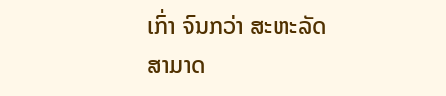ເກົ່າ ຈົນກວ່າ ສະຫະລັດ
ສາມາດ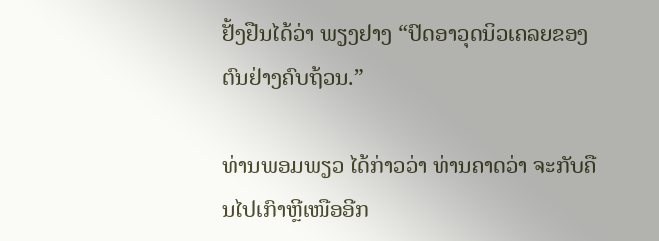ຢັ້ງຢືນໄດ້ວ່າ ພຽງຢາງ “ປົດອາວຸດນິວເຄລຍຂອງຕົນຢ່າງຄົບຖ້ວນ.”

ທ່ານພອມພຽວ ໄດ້ກ່າວວ່າ ທ່ານຄາດວ່າ ຈະກັບຄືນໄປເກົາຫຼີເໜືອອີກ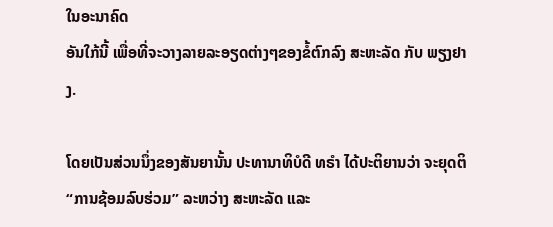ໃນອະນາຄົດ
ອັນໃກ້ນີ້ ເພື່ອທີ່ຈະວາງລາຍລະອຽດຕ່າງໆຂອງຂໍ້ຕົກລົງ ສະຫະລັດ ກັບ ພຽງຢາງ.

ໂດຍເປັນສ່ວນນຶ່ງຂອງສັນຍານັ້ນ ປະທານາທິບໍດີ ທຣຳ ໄດ້ປະຕິຍານວ່າ ຈະຍຸດຕິ
“ການຊ້ອມລົບຮ່ວມ” ລະຫວ່າງ ສະຫະລັດ ແລະ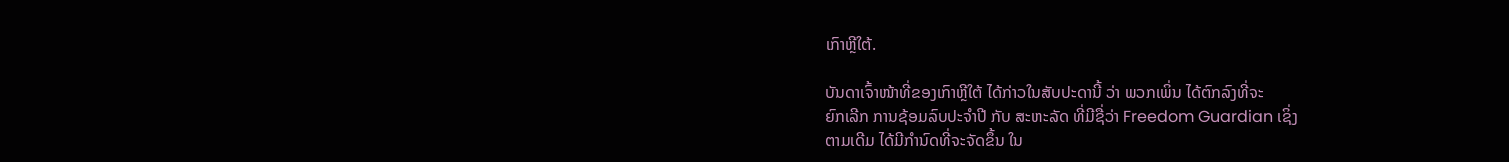ເກົາຫຼີໃຕ້.

ບັນດາເຈົ້າໜ້າທີ່ຂອງເກົາຫຼີໃຕ້ ໄດ້ກ່າວໃນສັບປະດານີ້ ວ່າ ພວກເພິ່ນ ໄດ້ຕົກລົງທີ່ຈະ
ຍົກເລີກ ການຊ້ອມລົບປະຈຳປີ ກັບ ສະຫະລັດ ທີ່ມີຊື່ວ່າ Freedom Guardian ເຊິ່ງ
ຕາມເດີມ ໄດ້ມີກຳນົດທີ່ຈະຈັດຂຶ້ນ ໃນ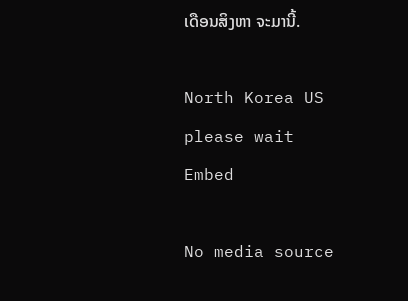ເດືອນສິງຫາ ຈະມານີ້.

North Korea US
please wait
Embed

No media source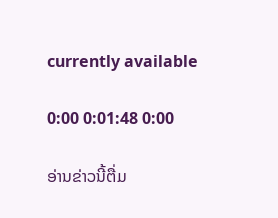currently available

0:00 0:01:48 0:00

ອ່ານຂ່າວນີ້ຕື່ມ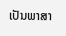ເປັນພາສາ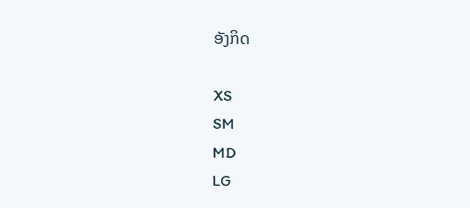ອັງກິດ

XS
SM
MD
LG